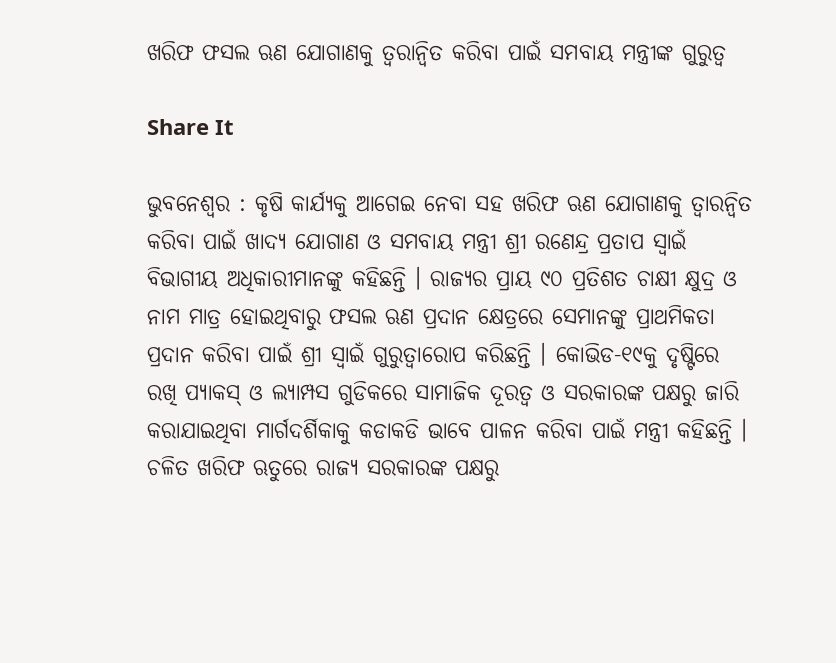ଖରିଫ ଫସଲ ଋଣ ଯୋଗାଣକୁ ତ୍ୱରାନ୍ୱିତ କରିବା ପାଇଁ ସମବାୟ ମନ୍ତ୍ରୀଙ୍କ ଗୁରୁତ୍ୱ

Share It

ଭୁବନେଶ୍ୱର : କୃଷି କାର୍ଯ୍ୟକୁ ଆଗେଇ ନେବା ସହ ଖରିଫ ଋଣ ଯୋଗାଣକୁ ତ୍ୱାରନ୍ୱିତ କରିବା ପାଇଁ ଖାଦ୍ୟ ଯୋଗାଣ ଓ ସମବାୟ ମନ୍ତ୍ରୀ ଶ୍ରୀ ରଣେନ୍ଦ୍ର ପ୍ରତାପ ସ୍ୱାଇଁ ବିଭାଗୀୟ ଅଧିକାରୀମାନଙ୍କୁ କହିଛନ୍ତି । ରାଜ୍ୟର ପ୍ରାୟ ୯୦ ପ୍ରତିଶତ ଚାକ୍ଷୀ କ୍ଷୁଦ୍ର ଓ ନାମ ମାତ୍ର ହୋଇଥିବାରୁ ଫସଲ ଋଣ ପ୍ରଦାନ କ୍ଷେତ୍ରରେ ସେମାନଙ୍କୁ ପ୍ରାଥମିକତା ପ୍ରଦାନ କରିବା ପାଇଁ ଶ୍ରୀ ସ୍ୱାଇଁ ଗୁରୁତ୍ୱାରୋପ କରିଛନ୍ତି । କୋଭିଡ-୧୯କୁ ଦୃଷ୍ଟିରେ ରଖି ପ୍ୟାକସ୍ ଓ ଲ୍ୟାମ୍ପସ ଗୁଡିକରେ ସାମାଜିକ ଦୂରତ୍ୱ ଓ ସରକାରଙ୍କ ପକ୍ଷରୁ ଜାରି କରାଯାଇଥିବା ମାର୍ଗଦର୍ଶିକାକୁ କଡାକଡି ଭାବେ ପାଳନ କରିବା ପାଇଁ ମନ୍ତ୍ରୀ କହିଛନ୍ତି । ଚଳିତ ଖରିଫ ଋତୁରେ ରାଜ୍ୟ ସରକାରଙ୍କ ପକ୍ଷରୁ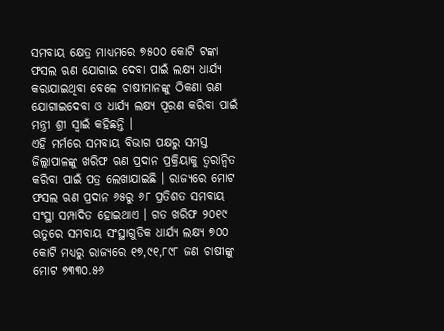ସମବାୟ କ୍ଷେତ୍ର ମାଧ୍ୟମରେ ୭୫୦୦ କୋଟି ଟଙ୍କା ଫସଲ ଋଣ ଯୋଗାଇ ଦେବା ପାଇଁ ଲକ୍ଷ୍ୟ ଧାର୍ଯ୍ୟ କରାଯାଇଥିବା ବେଳେ ଚାଷୀମାନଙ୍କୁ ଠିକଣା ଋଣ ଯୋଗାଇଦେବା ଓ ଧାର୍ଯ୍ୟ ଲକ୍ଷ୍ୟ ପୂରଣ କରିବା ପାଇଁ ମନ୍ତ୍ରୀ ଶ୍ରୀ ସ୍ୱାଇଁ କହିଛନ୍ତି ।
ଏହି ମର୍ମରେ ସମବାୟ ବିଭାଗ ପକ୍ଷରୁ ସମସ୍ତ ଜିଲ୍ଲାପାଳଙ୍କୁ ଖରିଫ ଋଣ ପ୍ରଦାନ ପ୍ରକ୍ରିୟାକୁ ତ୍ୱରାନ୍ୱିତ କରିବା ପାଇଁ ପତ୍ର ଲେଖାଯାଇଛି । ରାଜ୍ୟରେ ମୋଟ ଫସଲ ଋଣ ପ୍ରଦାନ ୬୫ରୁ ୬୮ ପ୍ରତିଶତ ସମବାୟ ସଂସ୍ଥା ସମ୍ପାଦିତ ହୋଇଥାଏ । ଗତ ଖରିଫ ୨୦୧୯ ଋତୁରେ ସମବାୟ ସଂସ୍ଥାଗୁଡିକ ଧାର୍ଯ୍ୟ ଲକ୍ଷ୍ୟ ୭୦୦ କୋଟି ମଧ୍ୟରୁ ରାଜ୍ୟରେ ୧୭,୯୧,୮୯୮ ଜଣ ଚାଷୀଙ୍କୁ ମୋଟ ୭୩୩୦.୫୬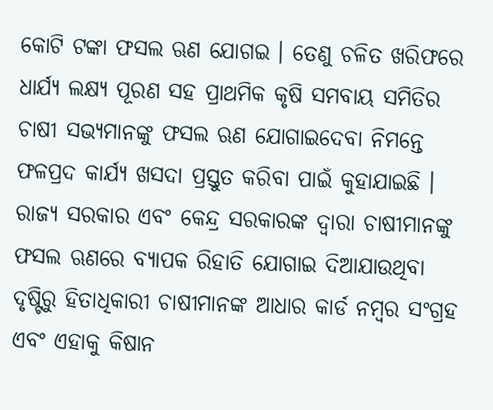କୋଟି ଟଙ୍କା ଫସଲ ଋଣ ଯୋଗଇ । ତେଣୁ ଚଳିତ ଖରିଫରେ ଧାର୍ଯ୍ୟ ଲକ୍ଷ୍ୟ ପୂରଣ ସହ ପ୍ରାଥମିକ କୃଷି ସମବାୟ ସମିତିର ଚାଷୀ ସଭ୍ୟମାନଙ୍କୁ ଫସଲ ଋଣ ଯୋଗାଇଦେବା ନିମନ୍ତେ ଫଳପ୍ରଦ କାର୍ଯ୍ୟ ଖସଦା ପ୍ରସ୍ତୁତ କରିବା ପାଇଁ କୁହାଯାଇଛି ।
ରାଜ୍ୟ ସରକାର ଏବଂ କେନ୍ଦ୍ର ସରକାରଙ୍କ ଦ୍ୱାରା ଚାଷୀମାନଙ୍କୁ ଫସଲ ଋଣରେ ବ୍ୟାପକ ରିହାତି ଯୋଗାଇ ଦିଆଯାଉଥିବା ଦୃଷ୍ଟିରୁ ହିତାଧିକାରୀ ଚାଷୀମାନଙ୍କ ଆଧାର କାର୍ଡ ନମ୍ବର ସଂଗ୍ରହ ଏବଂ ଏହାକୁ କିଷାନ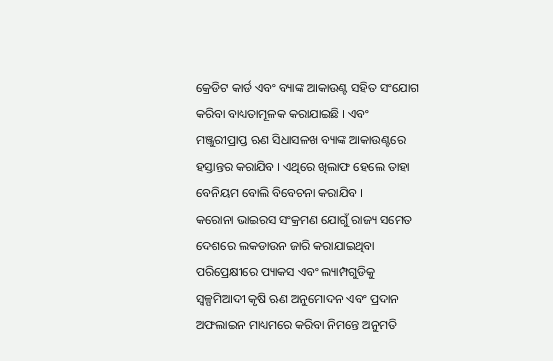କ୍ରେଡିଟ କାର୍ଡ ଏବଂ ବ୍ୟାଙ୍କ ଆକାଉଣ୍ଟ ସହିତ ସଂଯୋଗ କରିବା ବାଧ୍ୟତାମୂଳକ କରାଯାଇଛି । ଏବଂ ମଞ୍ଜୁରୀପ୍ରାପ୍ତ ଋଣ ସିଧାସଳଖ ବ୍ୟାଙ୍କ ଆକାଉଣ୍ଟରେ ହସ୍ତାନ୍ତର କରାଯିବ । ଏଥିରେ ଖିଲାଫ ହେଲେ ତାହା ବେନିୟମ ବୋଲି ବିବେଚନା କରାଯିବ ।
କରୋନା ଭାଇରସ ସଂକ୍ରମଣ ଯୋଗୁଁ ରାଜ୍ୟ ସମେତ ଦେଶରେ ଲକଡାଉନ ଜାରି କରାଯାଇଥିବା ପରିପ୍ରେକ୍ଷୀରେ ପ୍ୟାକସ ଏବଂ ଲ୍ୟାମ୍ପଗୁଡିକୁ ସ୍ୱଳ୍ପମିଆଦୀ କୃଷି ଋଣ ଅନୁମୋଦନ ଏବଂ ପ୍ରଦାନ ଅଫଲାଇନ ମାଧ୍ୟମରେ କରିବା ନିମନ୍ତେ ଅନୁମତି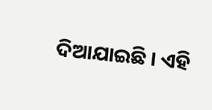ଦିଆଯାଇଛି । ଏହି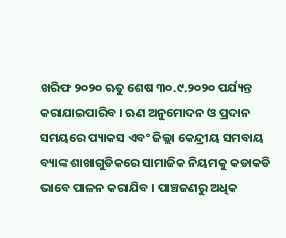ଖରିଫ ୨୦୨୦ ଋତୁ ଶେଷ ୩୦.୯.୨୦୨୦ ପର୍ଯ୍ୟନ୍ତ କରାଯାଇପାରିବ । ଋଣ ଅନୁମୋଦନ ଓ ପ୍ରଦାନ ସମୟରେ ପ୍ୟାକସ ଏବଂ ଜିଲ୍ଲା କେନ୍ଦ୍ରୀୟ ସମବାୟ ବ୍ୟାଙ୍କ ଶାଖାଗୁଡିକରେ ସାମାଜିକ ନିୟମକୁ କଡାକଡି ଭାବେ ପାଳନ କରାଯିବ । ପାଞ୍ଚଜଣରୁ ଅଧିକ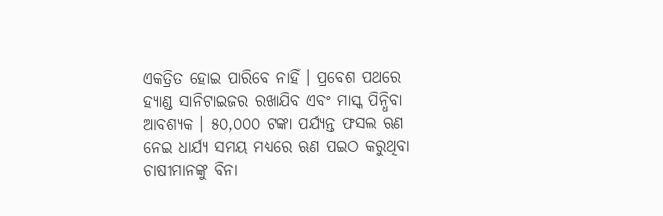ଏକତ୍ରିତ ହୋଇ ପାରିବେ ନାହିଁ । ପ୍ରବେଶ ପଥରେ ହ୍ୟାଣ୍ଡ ସାନିଟାଇଜର ରଖାଯିବ ଏବଂ ମାସ୍କ ପିନ୍ଧିବା ଆବଶ୍ୟକ । ୫୦,୦୦୦ ଟଙ୍କା ପର୍ଯ୍ୟନ୍ତ ଫସଲ ଋଣ ନେଇ ଧାର୍ଯ୍ୟ ସମୟ ମଧ୍ୟରେ ଋଣ ପଇଠ କରୁଥିବା ଚାଷୀମାନଙ୍କୁ ବିନା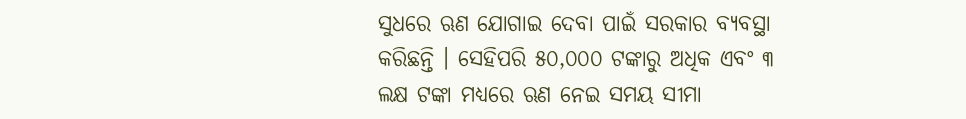ସୁଧରେ ଋଣ ଯୋଗାଇ ଦେବା ପାଇଁ ସରକାର ବ୍ୟବସ୍ଥା କରିଛନ୍ତି । ସେହିପରି ୫୦,୦୦୦ ଟଙ୍କାରୁ ଅଧିକ ଏବଂ ୩ ଲକ୍ଷ ଟଙ୍କା ମଧ୍ୟରେ ଋଣ ନେଇ ସମୟ ସୀମା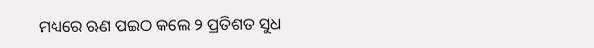ମଧ୍ୟରେ ଋଣ ପଇଠ କଲେ ୨ ପ୍ରତିଶତ ସୁଧ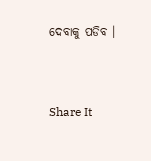ଦେବାକୁ ପଡିବ ।


Share It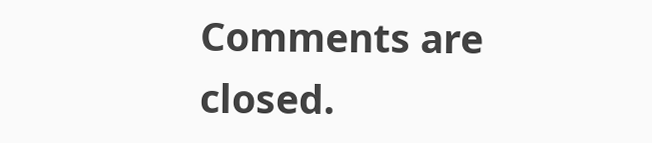Comments are closed.